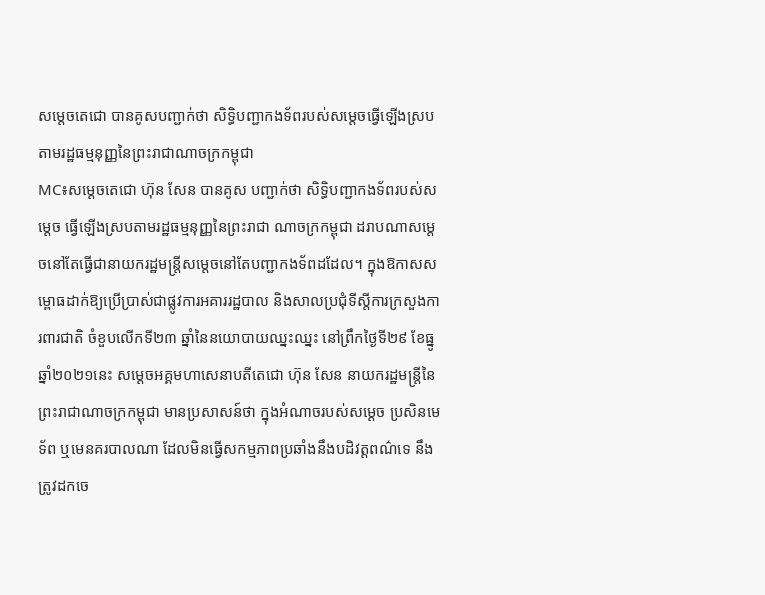សម្តេចតេជោ បានគូសបញ្ជាក់ថា សិទ្ធិបញ្ជាកងទ័ពរបស់សម្តេចធ្វើឡើងស្រប តាមរដ្ឋធម្មនុញ្ញនៃព្រះរាជាណាចក្រកម្ពុជា
MC៖សម្តេចតេជោ ហ៊ុន សែន បានគូស បញ្ជាក់ថា សិទ្ធិបញ្ជាកងទ័ពរបស់សម្តេច ធ្វើឡើងស្របតាមរដ្ឋធម្មនុញ្ញនៃព្រះរាជា ណាចក្រកម្ពុជា ដរាបណាសម្តេចនៅតែធ្វើជានាយករដ្ឋមន្ត្រីសម្តេចនៅតែបញ្ជាកងទ័ពដដែល។ ក្នុងឱកាសសម្ពោធដាក់ឱ្យប្រើប្រាស់ជាផ្លូវការអគាររដ្ឋបាល និងសាលប្រជុំទីស្តីការក្រសួងការពារជាតិ ចំខួបលើកទី២៣ ឆ្នាំនៃនយោបាយឈ្នះឈ្នះ នៅព្រឹកថ្ងៃទី២៩ ខែធ្នូ ឆ្នាំ២០២១នេះ សម្តេចអគ្គមហាសេនាបតីតេជោ ហ៊ុន សែន នាយករដ្ឋមន្រ្តីនៃព្រះរាជាណាចក្រកម្ពុជា មានប្រសាសន៍ថា ក្នុងអំណាចរបស់សម្តេច ប្រសិនមេទ័ព ឬមេនគរបាលណា ដែលមិនធ្វើសកម្មភាពប្រឆាំងនឹងបដិវត្តពណ៌ទេ នឹងត្រូវដកចេ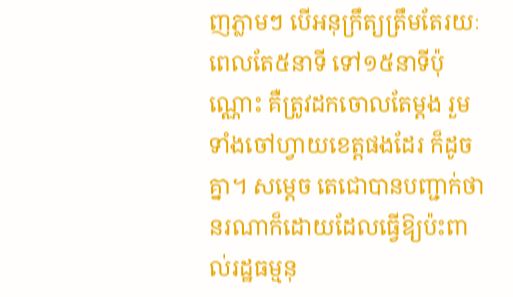ញភ្លាមៗ បើអនុក្រឹត្យត្រឹមតែរយៈពេលតែ៥នាទី ទៅ១៥នាទីប៉ុណ្ណោះ គឺត្រូវដកចោលតែម្តង រួមទាំងចៅហ្វាយខេត្តផងដែរ ក៏ដូចគ្នា។ សម្តេច តេជោបានបញ្ជាក់ថា នរណាក៏ដោយដែលធ្វើឱ្យប៉ះពាល់រដ្ឋធម្មនុ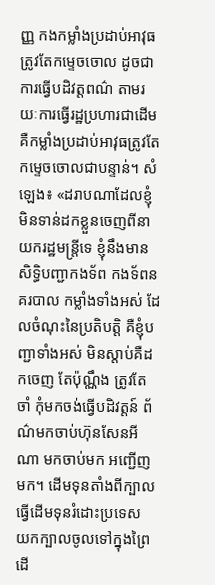ញ្ញ កងកម្លាំងប្រដាប់អាវុធ ត្រូវតែកម្ទេចចោល ដូចជាការធ្វើបដិវត្តពណ៌ តាមរយៈការធ្វើរដ្ឋប្រហារជាដើម គឺកម្លាំងប្រដាប់អាវុធត្រូវតែកម្ទេចចោលជាបន្ទាន់។ សំឡេង៖ «ដរាបណាដែលខ្ញុំមិនទាន់ដកខ្លួនចេញពីនាយករដ្ឋមន្ត្រីទេ ខ្ញុំនឹងមានសិទ្ធិបញ្ជាកងទ័ព កងទ័ពនគរបាល កម្លាំងទាំងអស់ ដែលចំណុះនៃប្រតិបត្តិ គឺខ្ញុំបញ្ជាទាំងអស់ មិនស្តាប់គឺដកចេញ តែប៉ុណ្ណឹង ត្រូវតែចាំ កុំមកចង់ធ្វើបដិវត្តន៍ ព័ណ៌មកចាប់ហ៊ុនសែនអីណា មកចាប់មក អញ្ជើញមក។ ដើមទុនតាំងពីក្បាល ធ្វើដើមទុនរំដោះប្រទេស យកក្បាលចូលទៅក្នុងព្រៃដើ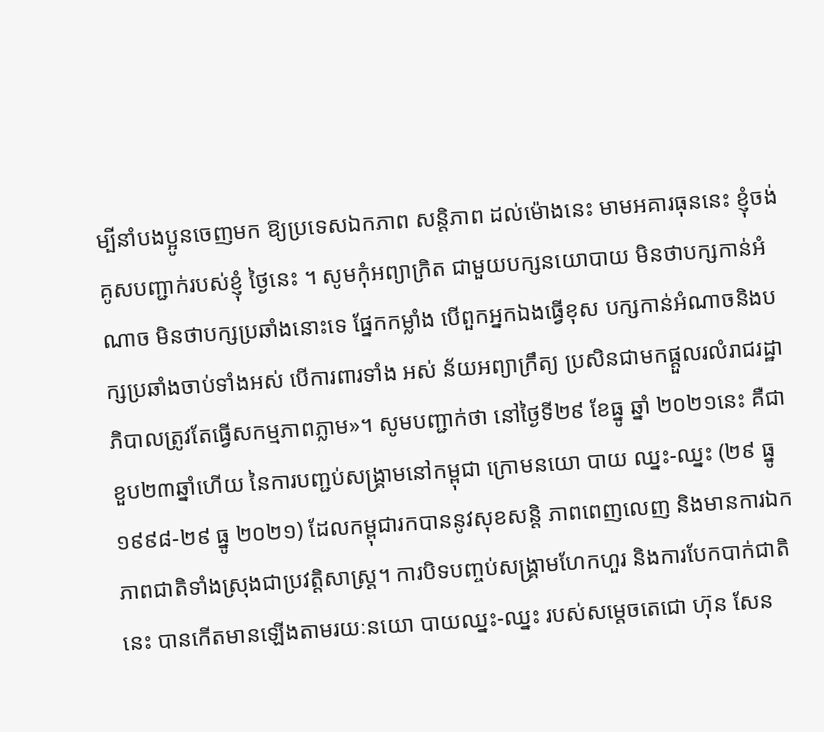ម្បីនាំបងប្អូនចេញមក ឱ្យប្រទេសឯកភាព សន្តិភាព ដល់ម៉ោងនេះ មាមអគារធុននេះ ខ្ញុំចង់គូសបញ្ជាក់របស់ខ្ញុំ ថ្ងៃនេះ ។ សូមកុំអព្យាក្រិត ជាមួយបក្សនយោបាយ មិនថាបក្សកាន់អំណាច មិនថាបក្សប្រឆាំងនោះទេ ផ្នែកកម្លាំង បើពួកអ្នកឯងធ្វើខុស បក្សកាន់អំណាចនិងបក្សប្រឆាំងចាប់ទាំងអស់ បើការពារទាំង អស់ ន័យអព្យាក្រឹត្យ ប្រសិនជាមកផ្តួលរលំរាជរដ្ឋាភិបាលត្រូវតែធ្វើសកម្មភាពភ្លាម»។ សូមបញ្ជាក់ថា នៅថ្ងៃទី២៩ ខែធ្នូ ឆ្នាំ ២០២១នេះ គឺជាខួប២៣ឆ្នាំហើយ នៃការបញ្ជប់សង្គ្រាមនៅកម្ពុជា ក្រោមនយោ បាយ ឈ្នះ-ឈ្នះ (២៩ ធ្នូ ១៩៩៨-២៩ ធ្នូ ២០២១) ដែលកម្ពុជារកបាននូវសុខសន្តិ ភាពពេញលេញ និងមានការឯកភាពជាតិទាំងស្រុងជាប្រវត្តិសាស្ត្រ។ ការបិទបញ្ចប់សង្គ្រាមហែកហួរ និងការបែកបាក់ជាតិ នេះ បានកើតមានឡើងតាមរយៈនយោ បាយឈ្នះ-ឈ្នះ របស់សម្តេចតេជោ ហ៊ុន សែន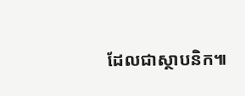ដែលជាស្ថាបនិក៕